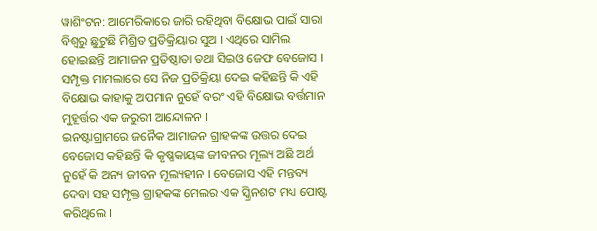ୱାଶିଂଟନ: ଆମେରିକାରେ ଜାରି ରହିଥିବା ବିକ୍ଷୋଭ ପାଇଁ ସାରା ବିଶ୍ବରୁ ଛୁଟୁଛି ମିଶ୍ରିତ ପ୍ରତିକ୍ରିୟାର ସୁଅ । ଏଥିରେ ସାମିଲ ହୋଇଛନ୍ତି ଆମାଜନ ପ୍ରତିଷ୍ଠାତା ତଥା ସିଇଓ ଜେଫ ବେଜୋସ । ସମ୍ପୃକ୍ତ ମାମଲାରେ ସେ ନିଜ ପ୍ରତିକ୍ରିୟା ଦେଇ କହିଛନ୍ତି କି ଏହି ବିକ୍ଷୋଭ କାହାକୁ ଅପମାନ ନୁହେଁ ବରଂ ଏହି ବିକ୍ଷୋଭ ବର୍ତ୍ତମାନ ମୁହୂର୍ତ୍ତର ଏକ ଜରୁରୀ ଆନ୍ଦୋଳନ ।
ଇନଷ୍ଟାଗ୍ରାମରେ ଜନୈକ ଆମାଜନ ଗ୍ରାହକଙ୍କ ଉତ୍ତର ଦେଇ ବେଜୋସ କହିଛନ୍ତି କି କୃଷ୍ଣକାୟଙ୍କ ଜୀବନର ମୂଲ୍ୟ ଅଛି ଅର୍ଥ ନୁହେଁ କି ଅନ୍ୟ ଜୀବନ ମୂଲ୍ୟହୀନ । ବେଜୋସ ଏହି ମନ୍ତବ୍ୟ ଦେବା ସହ ସମ୍ପୃକ୍ତ ଗ୍ରାହକଙ୍କ ମେଲର ଏକ ସ୍କ୍ରିନଶଟ ମଧ୍ୟ ପୋଷ୍ଟ କରିଥିଲେ ।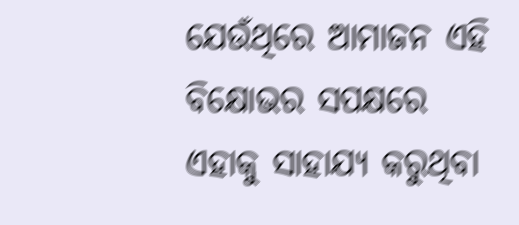ଯେଉଁଥିରେ ଆମାଜନ ଏହି ବିକ୍ଷୋଭର ସପକ୍ଷରେ ଏହାକୁ ସାହାଯ୍ୟ କରୁଥିବା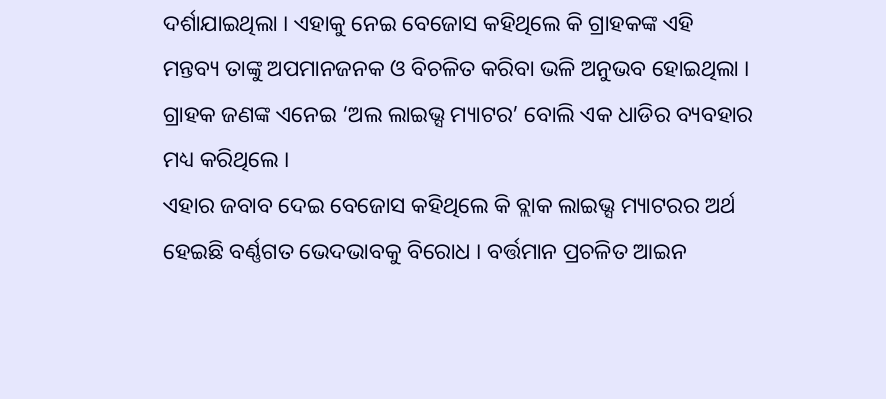ଦର୍ଶାଯାଇଥିଲା । ଏହାକୁ ନେଇ ବେଜୋସ କହିଥିଲେ କି ଗ୍ରାହକଙ୍କ ଏହି ମନ୍ତବ୍ୟ ତାଙ୍କୁ ଅପମାନଜନକ ଓ ବିଚଳିତ କରିବା ଭଳି ଅନୁଭବ ହୋଇଥିଲା । ଗ୍ରାହକ ଜଣଙ୍କ ଏନେଇ ‘ଅଲ ଲାଇଭ୍ସ ମ୍ୟାଟର’ ବୋଲି ଏକ ଧାଡିର ବ୍ୟବହାର ମଧ୍ୟ କରିଥିଲେ ।
ଏହାର ଜବାବ ଦେଇ ବେଜୋସ କହିଥିଲେ କି ବ୍ଲାକ ଲାଇଭ୍ସ ମ୍ୟାଟରର ଅର୍ଥ ହେଇଛି ବର୍ଣ୍ଣଗତ ଭେଦଭାବକୁ ବିରୋଧ । ବର୍ତ୍ତମାନ ପ୍ରଚଳିତ ଆଇନ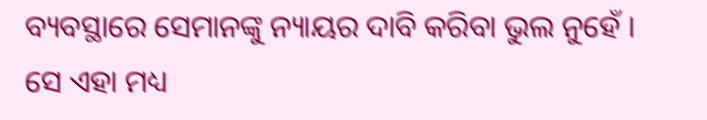ବ୍ୟବସ୍ଥାରେ ସେମାନଙ୍କୁ ନ୍ୟାୟର ଦାବି କରିବା ଭୁଲ ନୁହେଁ । ସେ ଏହା ମଧ୍ୟ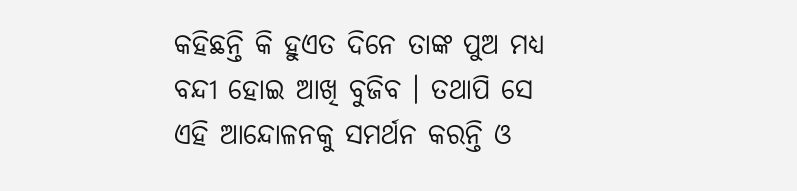କହିଛନ୍ତି କି ହୁଏତ ଦିନେ ତାଙ୍କ ପୁଅ ମଧ୍ୟ ବନ୍ଦୀ ହୋଇ ଆଖି ବୁଜିବ । ତଥାପି ସେ ଏହି ଆନ୍ଦୋଳନକୁ ସମର୍ଥନ କରନ୍ତି ଓ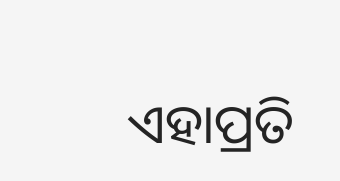ଏହାପ୍ରତି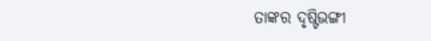ତାଙ୍କର ଦୃଷ୍ଟିଭଙ୍ଗୀ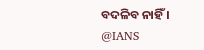ବଦଳିବ ନାହିଁ ।
@IANS